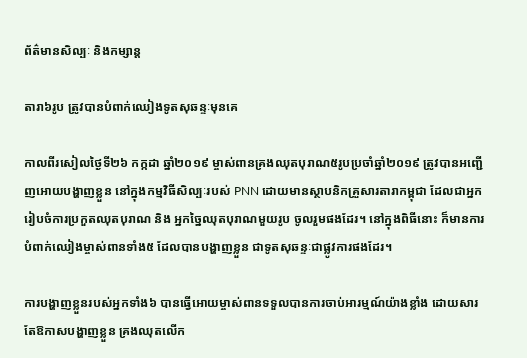ព័ត៌មានសិល្បៈ និងកម្សាន្ត

តារា៦រូប ត្រូវបានបំពាក់ឈៀងទូតសុឆន្ទៈមុនគេ

កាលពីរសៀលថ្ងៃទី២៦ កក្កដា ឆ្នាំ២០១៩ ម្ចាស់ពានគ្រងឈុតបុរាណ៥រូបប្រចាំឆ្នាំ២០១៩ ត្រូវបានអញ្ជើញអោយបង្ហាញខ្លួន នៅក្នុងកម្មវិធីសិល្បៈរបស់ PNN ដោយមានស្ថាបនិកគ្រួសារតារាកម្ពុជា ដែលជាអ្នករៀបចំការប្រកួតឈុតបុរាណ និង អ្នកច្នៃឈុតបុរាណមួយរូប ចូលរួមផងដែរ។ នៅក្នុងពិធីនោះ ក៏មានការបំពាក់ឈៀងម្ចាស់ពានទាំង៥ ដែលបានបង្ហាញខ្លួន ជាទូតសុឆន្ទៈជាផ្លូវការផងដែរ។

ការបង្ហាញខ្លួនរបស់អ្នកទាំង៦ បានធ្វើអោយម្ចាស់ពានទទួលបានការចាប់អារម្មណ៍យ៉ាងខ្លាំង ដោយសារតែឱកាសបង្ហាញខ្លួន គ្រងឈុតលើក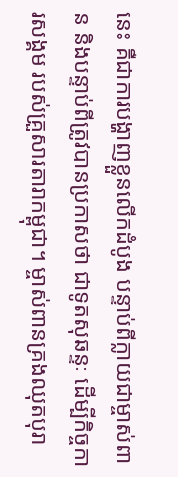នេះ គឺជាការបង្ហាញខ្លួនលើកដំបូង បន្ទាប់ពីក្លាយជាម្ចាស់ពាន និងបន្ទាប់ពីត្រូវបានប្រកាសថា ជាទូតសុឆន្ទៈ ដើម្បីកិច្ចការសង្គម របស់គ្រួសារតារាកម្ពុជា។ ម្ចាស់ពានគ្រងឈុតបុរា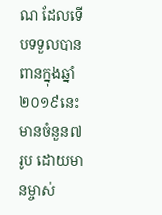ណ ដែលទើបទទួលបានពានក្នុងឆ្នាំ២០១៩នេះ មានចំនួន៧រូប ដោយមានម្ចាស់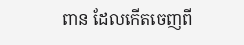ពាន ដែលកើតចេញពី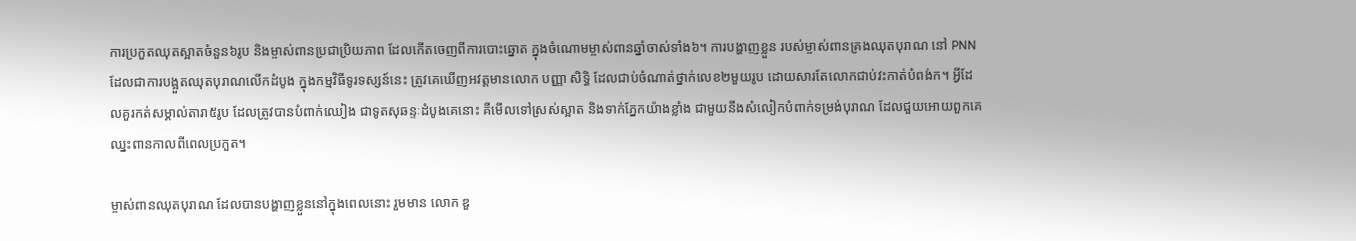ការប្រកួតឈុតស្អាតចំនួន៦រូប និងម្ចាស់ពានប្រជាប្រិយភាព ដែលកើតចេញពីការបោះឆ្នោត ក្នុងចំណោមម្ចាស់ពានឆ្នាំចាស់ទាំង៦។ ការបង្ហាញខ្លួន របស់ម្ចាស់ពានគ្រងឈុតបុរាណ នៅ PNN ដែលជាការបង្អួតឈុតបុរាណលើកដំបូង ក្នុងកម្មវិធីទូរទស្សន៍នេះ ត្រូវគេឃើញអវត្តមានលោក បញ្ញា សិទ្ធិ ដែលជាប់ចំណាត់ថ្នាក់លេខ២មួយរូប ដោយសារតែលោកជាប់វះកាត់បំពង់ក។ អ្វីដែលគួរកត់សម្គាល់តារា៥រូប ដែលត្រូវបានបំពាក់ឈៀង ជាទូតសុឆន្ទៈដំបូងគេនោះ គឺមើលទៅស្រស់ស្អាត និងទាក់ភ្នែកយ៉ាងខ្លាំង ជាមួយនឹងសំលៀកបំពាក់ទម្រង់បុរាណ ដែលជួយអោយពួកគេឈ្នះពានកាលពីពេលប្រកួត។

ម្ចាស់ពានឈុតបុរាណ ដែលបានបង្ហាញខ្លួននៅក្នុងពេលនោះ រួមមាន លោក ឌួ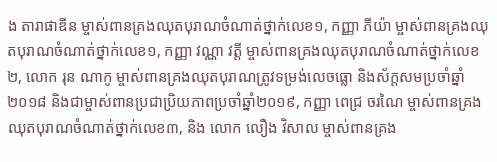ង តារាផាឌីន ម្ចាស់ពានគ្រងឈុតបុរាណចំណាត់ថ្នាក់លេខ១, កញ្ញា ភីយ៉ា ម្ចាស់ពានគ្រងឈុតបុរាណចំណាត់ថ្នាក់លេខ១, កញ្ញា វណ្ណា វត្តី ម្ចាស់ពានគ្រងឈុតបុរាណចំណាត់ថ្នាក់លេខ២, លោក រុន ណាកូ ម្ចាស់ពានគ្រងឈុតបុរាណត្រូវទម្រង់លេចធ្លោ និងស័ក្តសមប្រចាំឆ្នាំ២០១៨ និងជាម្ចាស់ពានប្រជាប្រិយភាពប្រចាំឆ្នាំ២០១៩, កញ្ញា ពេជ្រ ចរណៃ ម្ចាស់ពានគ្រងឈុតបុរាណចំណាត់ថ្នាក់លេខ៣, និង លោក លឿង វិសាល ម្ចាស់ពានគ្រង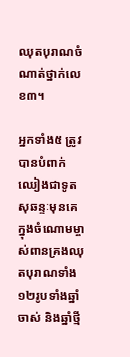ឈុតបុរាណចំណាត់ថ្នាក់លេខ៣។

អ្នកទាំង៥ ត្រូវបានបំពាក់ឈៀងជាទូតសុឆន្ទៈមុនគេ ក្នុងចំណោមម្ចាស់ពានគ្រងឈុតបុរាណទាំង១២រូបទាំងឆ្នាំចាស់ និងឆ្នាំថ្មី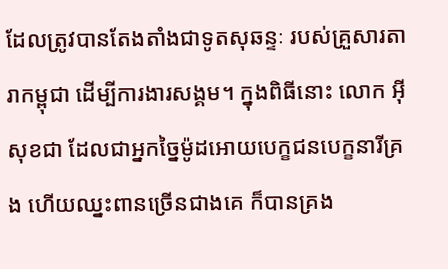ដែលត្រូវបានតែងតាំងជាទូតសុឆន្ទៈ របស់គ្រួសារតារាកម្ពុជា ដើម្បីការងារសង្គម។ ក្នុងពិធីនោះ លោក អុី សុខជា ដែលជាអ្នកច្នៃម៉ូដអោយបេក្ខជនបេក្ខនារីគ្រង ហើយឈ្នះពានច្រើនជាងគេ ក៏បានគ្រង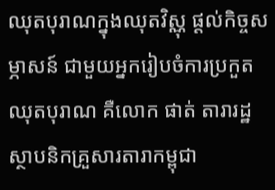ឈុតបុរាណក្នុងឈុតវិស្ណុ ផ្ដល់កិច្ចសម្ភាសន៍ ជាមួយអ្នករៀបចំការប្រកួតឈុតបុរាណ គឺលោក ផាត់ តារារដ្ឋ ស្ថាបនិកគ្រួសារតារាកម្ពុជា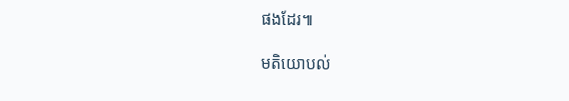ផងដែរ៕

មតិយោបល់